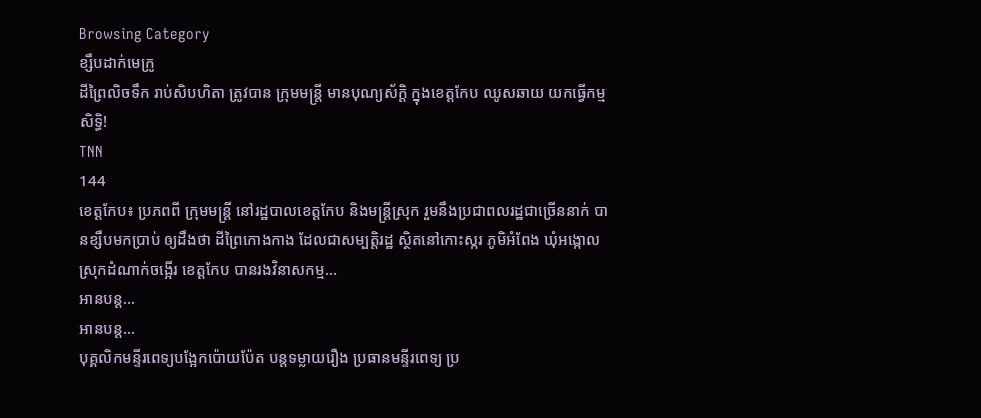Browsing Category
ខ្សឹបដាក់មេក្រូ
ដីព្រៃលិចទឹក រាប់សិបហិតា ត្រូវបាន ក្រុមមន្ត្រី មានបុណ្យស័ក្តិ ក្នុងខេត្តកែប ឈូសឆាយ យកធ្វើកម្មសិទ្ធិ!
TNN
144
ខេត្តកែប៖ ប្រភពពី ក្រុមមន្ត្រី នៅរដ្ឋបាលខេត្តកែប និងមន្ត្រីស្រុក រួមនឹងប្រជាពលរដ្ឋជាច្រើននាក់ បានខ្សឹបមកប្រាប់ ឲ្យដឹងថា ដីព្រៃកោងកាង ដែលជាសម្បត្តិរដ្ឋ ស្ថិតនៅកោះស្ករ ភូមិអំពែង ឃុំអង្កោល ស្រុកដំណាក់ចង្អើរ ខេត្តកែប បានរងវិនាសកម្ម…
អានបន្ត...
អានបន្ត...
បុគ្គលិកមន្ទីរពេទ្យបង្អែកប៉ោយប៉ែត បន្តទម្លាយរឿង ប្រធានមន្ទីរពេទ្យ ប្រ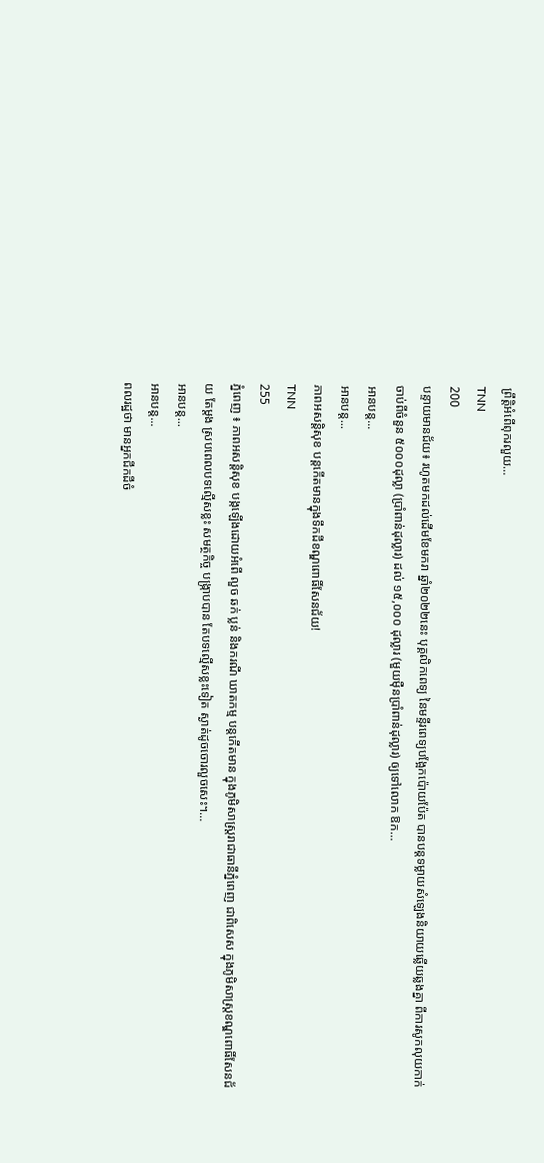ព្រឹត្តិអំពើពុករលួយ…
TNN
200
បន្ទាយមានជ័យ៖ រហូតមកដល់ដើមខែមករា ឆ្នាំ២០២២នេះ បុគ្គលិកពេទ្យ នៃមន្ទីរពេទ្យបង្អែកប៉ោយប៉ែត បានបន្តទម្លាយសំឡេងនិយាយឆ្លើយឆ្លងគ្នា ពីការសូកលុយកាក់ ចាប់ពីចំនួន ៥០០០ដុល្លា (ប្រាំពាន់ដុល្លារ) ដល់ ១៥,០០០ ដុល្លារ (មួយម៉ឺនប្រាំពាន់ដុល្លារ) ឲ្យទៅលោក ឱក…
អានបន្ត...
អានបន្ត...
ភាពអសន្តិសុខ បន្តកើតមានក្នុងទឹកដីខណ្ឌពោធិ៍សែនជ័យ!
TNN
255
ភ្នំពេញ ៖ ភាពអសន្តិសុខ បង្កឡើងដោយអំពើ លួច ឆក់ ប្លន់ និងករណី ឃាតកម្ម បន្តកើតមាន ក្នុងភូមិសាស្ត្ររាជាធានីភ្នំពេញ ជាពិសេស ក្នុងភូមិសាស្ត្រខណ្ឌពោធិ៍សែនជ័យ តែម្តង ស្របពេលបទល្មើសខ្លះ សមត្ថកិច្ច បង្ក្រាបបាន តែបទល្មើសខ្លះទៀត ស្ងាត់ដូចចោរលួចសេះ។…
អានបន្ត...
អានបន្ត...
ពលរដ្ឋថា មានអ្នកជីកដីចំ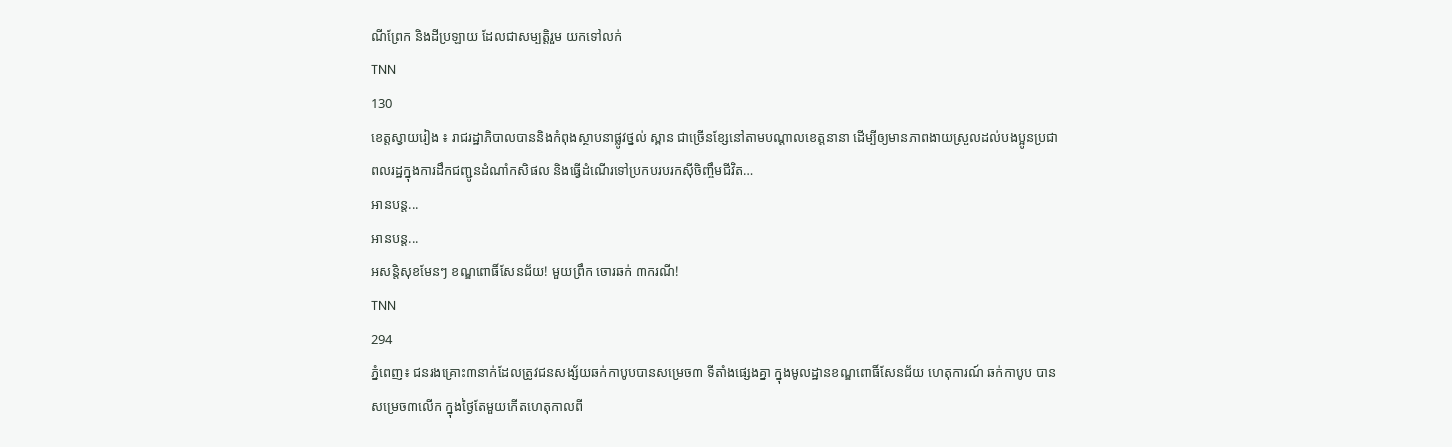ណីព្រែក និងដីប្រឡាយ ដែលជាសម្បត្តិរួម យកទៅលក់
TNN
130
ខេត្តស្វាយរៀង ៖ រាជរដ្ឋាភិបាលបាននិងកំពុងស្ថាបនាផ្លូវថ្នល់ ស្ពាន ជាច្រើនខ្សែនៅតាមបណ្តាលខេត្តនានា ដើម្បីឲ្យមានភាពងាយស្រួលដល់បងប្អូនប្រជាពលរដ្ឋក្នុងការដឹកជញ្ជូនដំណាំកសិផល និងធ្វើដំណើរទៅប្រកបរបរកស៊ីចិញ្ចឹមជីវិត…
អានបន្ត...
អានបន្ត...
អសន្តិសុខមែនៗ ខណ្ឌពោធិ៍សែនជ័យ! មួយព្រឹក ចោរឆក់ ៣ករណី!
TNN
294
ភ្នំពេញ៖ ជនរងគ្រោះ៣នាក់ដែលត្រូវជនសង្ស័យឆក់កាបូបបានសម្រេច៣ ទីតាំងផ្សេងគ្នា ក្នុងមូលដ្ឋានខណ្ឌពោធិ៍សែនជ័យ ហេតុការណ៍ ឆក់កាបូប បានសម្រេច៣លើក ក្នុងថ្ងៃតែមួយកើតហេតុកាលពី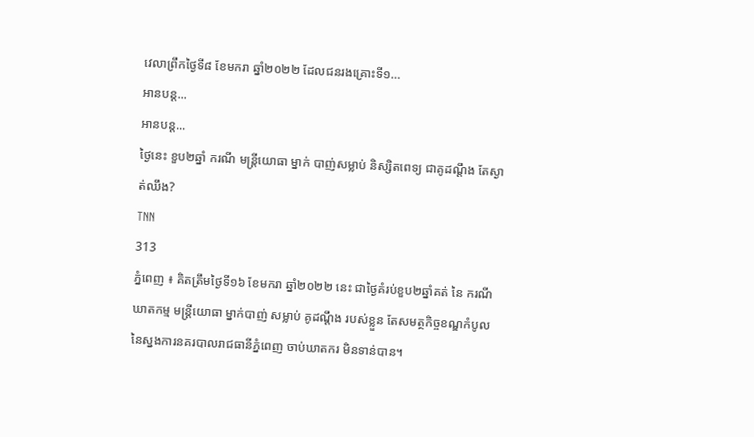វេលាព្រឹកថ្ងៃទី៨ ខែមករា ឆ្នាំ២០២២ ដែលជនរងគ្រោះទី១…
អានបន្ត...
អានបន្ត...
ថ្ងៃនេះ ខួប២ឆ្នាំ ករណី មន្ត្រីយោធា ម្នាក់ បាញ់សម្លាប់ និស្សិតពេទ្យ ជាគូដណ្តឹង តែស្ងាត់ឈឹង?
TNN
313
ភ្នំពេញ ៖ គិតត្រឹមថ្ងៃទី១៦ ខែមករា ឆ្នាំ២០២២ នេះ ជាថ្ងៃគំរប់ខួប២ឆ្នាំគត់ នៃ ករណី ឃាតកម្ម មន្ត្រីយោធា ម្នាក់បាញ់ សម្លាប់ គូដណ្តឹង របស់ខ្លួន តែសមត្ថកិច្ចខណ្ឌកំបូល នៃស្នងការនគរបាលរាជធានីភ្នំពេញ ចាប់ឃាតករ មិនទាន់បាន។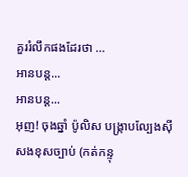គួររំលឹកផងដែរថា …
អានបន្ត...
អានបន្ត...
អុញ! ចុងឆ្នាំ ប៉ូលិស បង្ក្រាបល្បែងស៊ីសងខុសច្បាប់ (កត់កន្ទុ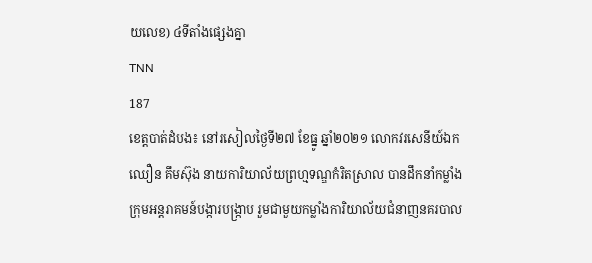យលេខ) ៤ទីតាំងផ្សេងគ្នា
TNN
187
ខេត្តបាត់ដំបង៖ នៅរសៀលថ្ងៃទី២៧ ខែធ្នូ ឆ្នាំ២០២១ លោកវរសេនីយ៍ឯក ឈឿន គឹមស៊ុង នាយការិយាល័យព្រហ្មទណ្ឌកំរិតស្រាល បានដឹកនាំកម្លាំងក្រុមអន្តរាគមន៍បង្ការបង្ក្រាប រួមជាមួយកម្លាំងការិយាល័យជំនាញនគរបាល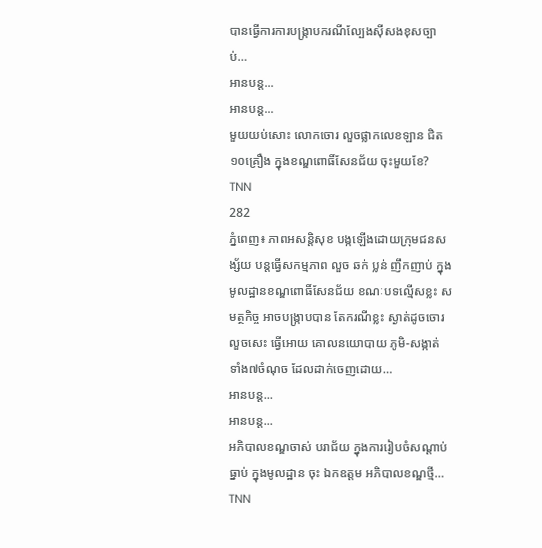បានធ្វើការការបង្ក្រាបករណីល្បែងស៊ីសងខុសច្បាប់…
អានបន្ត...
អានបន្ត...
មួយយប់សោះ លោកចោរ លួចផ្លាកលេខឡាន ជិត១០គ្រឿង ក្នុងខណ្ឌពោធិ៍សែនជ័យ ចុះមួយខែ?
TNN
282
ភ្នំពេញ៖ ភាពអសន្តិសុខ បង្កឡើងដោយក្រុមជនសង្ស័យ បន្តធ្វើសកម្មភាព លួច ឆក់ ប្លន់ ញឹកញាប់ ក្នុងមូលដ្ឋានខណ្ឌពោធិ៍សែនជ័យ ខណៈបទល្មើសខ្លះ សមត្ថកិច្ច អាចបង្ក្រាបបាន តែករណីខ្លះ ស្ងាត់ដូចចោរលួចសេះ ធ្វើអោយ គោលនយោបាយ ភូមិ-សង្កាត់ ទាំង៧ចំណុច ដែលដាក់ចេញដោយ…
អានបន្ត...
អានបន្ត...
អភិបាលខណ្ឌចាស់ បរាជ័យ ក្នុងការរៀបចំសណ្តាប់ធ្នាប់ ក្នុងមូលដ្ឋាន ចុះ ឯកឧត្តម អភិបាលខណ្ឌថ្មី…
TNN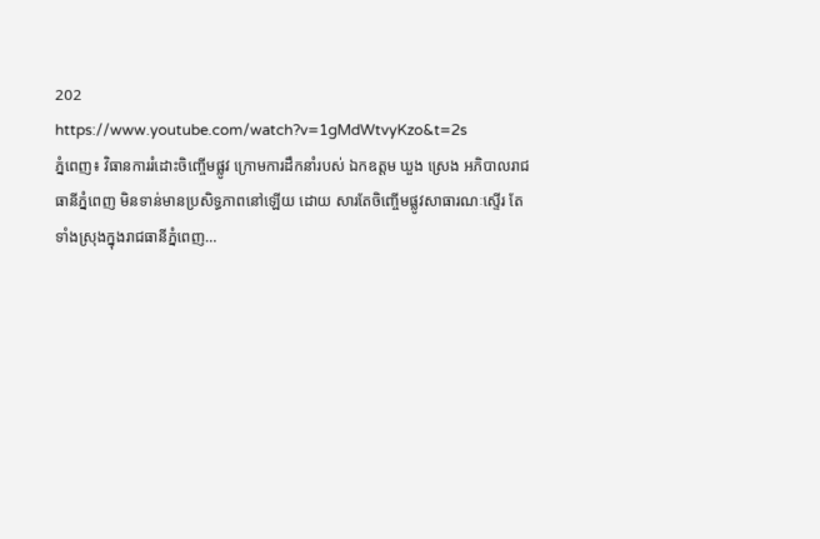202
https://www.youtube.com/watch?v=1gMdWtvyKzo&t=2s
ភ្នំពេញ៖ វិធានការរំដោះចិញ្ចើមផ្លូវ ក្រោមការដឹកនាំរបស់ ឯកឧត្ដម ឃួង ស្រេង អភិបាលរាជធានីភ្នំពេញ មិនទាន់មានប្រសិទ្ធភាពនៅឡើយ ដោយ សារតែចិញ្ចើមផ្លូវសាធារណៈស្ទើរ តែទាំងស្រុងក្នុងរាជធានីភ្នំពេញ…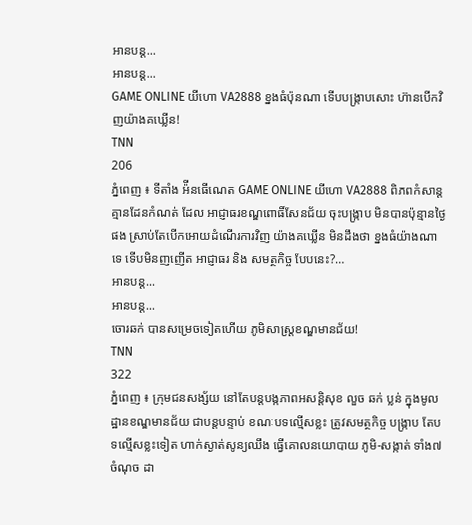អានបន្ត...
អានបន្ត...
GAME ONLINE យីហោ VA2888 ខ្នងធំប៉ុនណា ទើបបង្ក្រាបសោះ ហ៊ានបើកវិញយ៉ាងគឃ្លើន!
TNN
206
ភ្នំពេញ ៖ ទីតាំង អ៉ីនធើណេត GAME ONLINE យីហោ VA2888 ពិភពកំសាន្តគ្មានដែនកំណត់ ដែល អាជ្ញាធរខណ្ឌពោធិ៍សែនជ័យ ចុះបង្ក្រាប មិនបានប៉ុន្មានថ្ងៃផង ស្រាប់តែបើកអោយដំណើរការវិញ យ៉ាងគឃ្លើន មិនដឹងថា ខ្នងធំយ៉ាងណាទេ ទើបមិនញញើត អាជ្ញាធរ និង សមត្ថកិច្ច បែបនេះ?…
អានបន្ត...
អានបន្ត...
ចោរឆក់ បានសម្រេចទៀតហើយ ភូមិសាស្ត្រខណ្ឌមានជ័យ!
TNN
322
ភ្នំពេញ ៖ ក្រុមជនសង្ស័យ នៅតែបន្តបង្កភាពអសន្តិសុខ លួច ឆក់ ប្លន់ ក្នុងមូលដ្ឋានខណ្ឌមានជ័យ ជាបន្តបន្ទាប់ ខណៈបទល្មើសខ្លះ ត្រូវសមត្ថកិច្ច បង្ក្រាប តែបទល្មើសខ្លះទៀត ហាក់ស្ងាត់សូន្យឈឹង ធ្វើគោលនយោបាយ ភូមិ-សង្កាត់ ទាំង៧ចំណុច ដា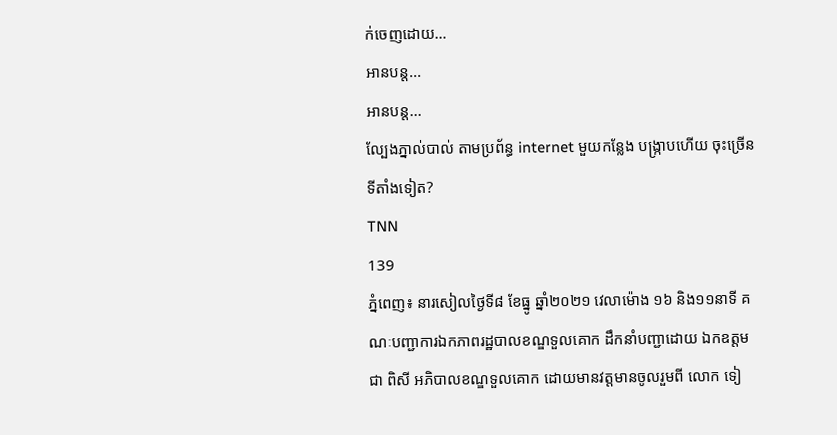ក់ចេញដោយ…
អានបន្ត...
អានបន្ត...
ល្បែងភ្នាល់បាល់ តាមប្រព័ន្ធ internet មួយកន្លែង បង្ក្រាបហើយ ចុះច្រើនទីតាំងទៀត?
TNN
139
ភ្នំពេញ៖ នារសៀលថ្ងៃទី៨ ខែធ្នូ ឆ្នាំ២០២១ វេលាម៉ោង ១៦ និង១១នាទី គណៈបញ្ជាការឯកភាពរដ្ឋបាលខណ្ឌទួលគោក ដឹកនាំបញ្ជាដោយ ឯកឧត្តម ជា ពិសី អភិបាលខណ្ឌទួលគោក ដោយមានវត្តមានចូលរួមពី លោក ទៀ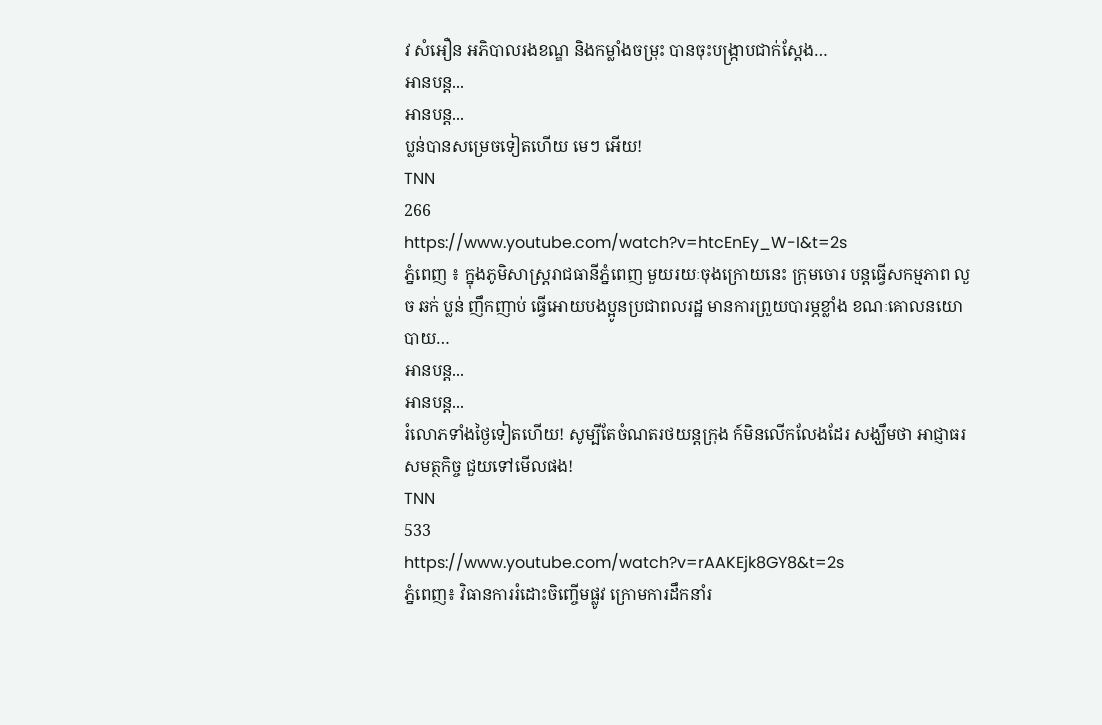វ សំអឿន អភិបាលរងខណ្ឌ និងកម្លាំងចម្រុះ បានចុះបង្ក្រាបជាក់ស្តែង…
អានបន្ត...
អានបន្ត...
ប្លន់បានសម្រេចទៀតហើយ មេៗ អើយ!
TNN
266
https://www.youtube.com/watch?v=htcEnEy_W-I&t=2s
ភ្នំពេញ ៖ ក្នុងភូមិសាស្ត្ររាជធានីភ្នំពេញ មួយរយៈចុងក្រោយនេះ ក្រុមចោរ បន្តធ្វើសកម្មភាព លួច ឆក់ ប្លន់ ញឹកញាប់ ធ្វើអោយបងប្អូនប្រជាពលរដ្ឋ មានការព្រួយបារម្ភខ្លាំង ខណៈគោលនយោបាយ…
អានបន្ត...
អានបន្ត...
រំលោភទាំងថ្ងៃទៀតហើយ! សូម្បីតែចំណតរថយន្តក្រុង ក៍មិនលើកលែងដែរ សង្ឃឹមថា អាជ្ញាធរ សមត្ថកិច្ច ជួយទៅមើលផង!
TNN
533
https://www.youtube.com/watch?v=rAAKEjk8GY8&t=2s
ភ្នំពេញ៖ វិធានការរំដោះចិញ្ចើមផ្លូវ ក្រោមការដឹកនាំរ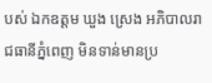បស់ ឯកឧត្ដម ឃួង ស្រេង អភិបាលរាជធានីភ្នំពេញ មិនទាន់មានប្រ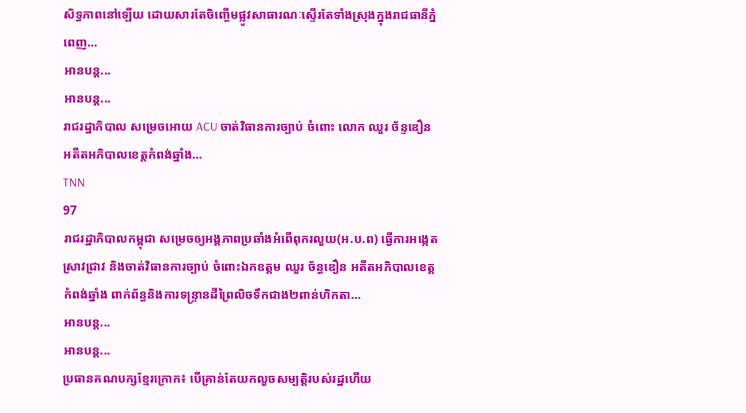សិទ្ធភាពនៅឡើយ ដោយសារតែចិញ្ចើមផ្លូវសាធារណៈស្ទើរតែទាំងស្រុងក្នុងរាជធានីភ្នំពេញ…
អានបន្ត...
អានបន្ត...
រាជរដ្ឋាភិបាល សម្រេចអោយ ACU ចាត់វិធានការច្បាប់ ចំពោះ លោក ឈួរ ច័ន្ទឌឿន អតីតអភិបាលខេត្តកំពង់ឆ្នាំង…
TNN
97
រាជរដ្ឋាភិបាលកម្ពុជា សម្រេចឲ្យអង្គភាពប្រឆាំងអំពើពុករលួយ(អ.ប.ព) ធ្វើការអង្កេត ស្រាវជ្រាវ និងចាត់វិធានការច្បាប់ ចំពោះឯកឧត្តម ឈួរ ច័ន្ធឌឿន អតីតអភិបាលខេត្តកំពង់ឆ្នាំង ពាក់ព័ន្ធនិងការទន្ទ្រានដីព្រៃលិចទឹកជាង២ពាន់ហិកតា…
អានបន្ត...
អានបន្ត...
ប្រធានគណបក្សខ្មែរក្រោក៖ បើគ្រាន់តែយកលួចសម្បត្តិរបស់រដ្ឋហើយ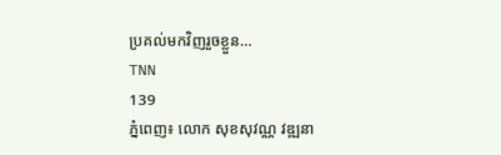ប្រគល់មកវិញរួចខ្លួន…
TNN
139
ភ្នំពេញ៖ លោក សុខសុវណ្ណ វឌ្ឍនា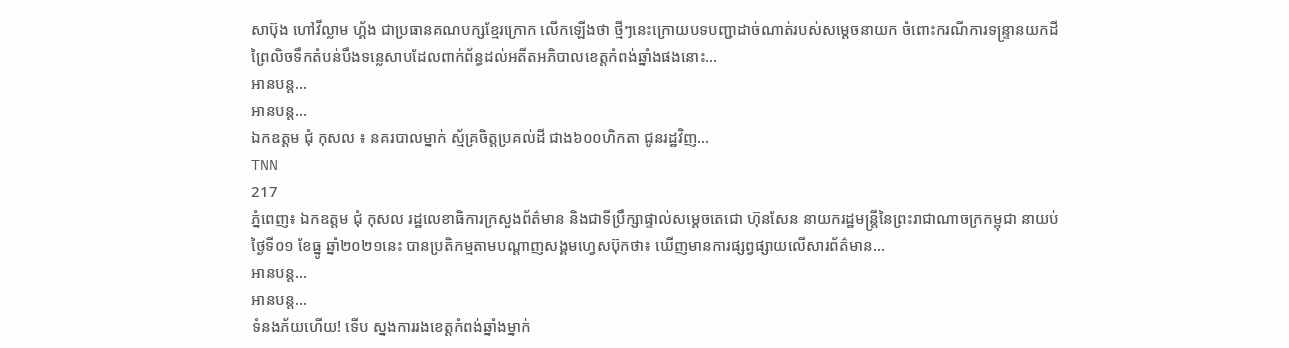សាប៊ុង ហៅវីល្លាម ហ្គ័ង ជាប្រធានគណបក្សខ្មែរក្រោក លើកឡើងថា ថ្មីៗនេះក្រោយបទបញ្ជាដាច់ណាត់របស់សម្ដេចនាយក ចំពោះករណីការទន្ទ្រានយកដីព្រៃលិចទឹកតំបន់បឹងទន្លេសាបដែលពាក់ព័ន្ធដល់អតីតអភិបាលខេត្តកំពង់ឆ្នាំងផងនោះ…
អានបន្ត...
អានបន្ត...
ឯកឧត្តម ជុំ កុសល ៖ នគរបាលម្នាក់ ស្ម័គ្រចិត្តប្រគល់ដី ជាង៦០០ហិកតា ជូនរដ្ឋវិញ…
TNN
217
ភ្នំពេញ៖ ឯកឧត្តម ជុំ កុសល រដ្ឋលេខាធិការក្រសួងព័ត៌មាន និងជាទីប្រឹក្សាផ្ទាល់សម្តេចតេជោ ហ៊ុនសែន នាយករដ្ឋមន្ត្រីនៃព្រះរាជាណាចក្រកម្ពុជា នាយប់ថ្ងៃទី០១ ខែធ្នូ ឆ្នាំ២០២១នេះ បានប្រតិកម្មតាមបណ្ដាញសង្គមហ្វេសប៊ុកថា៖ ឃើញមានការផ្សព្វផ្សាយលើសារព័ត៌មាន…
អានបន្ត...
អានបន្ត...
ទំនងភ័យហើយ! ទើប ស្នងការរងខេត្តកំពង់ឆ្នាំងម្នាក់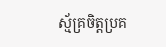ស្ម័គ្រចិត្តប្រគ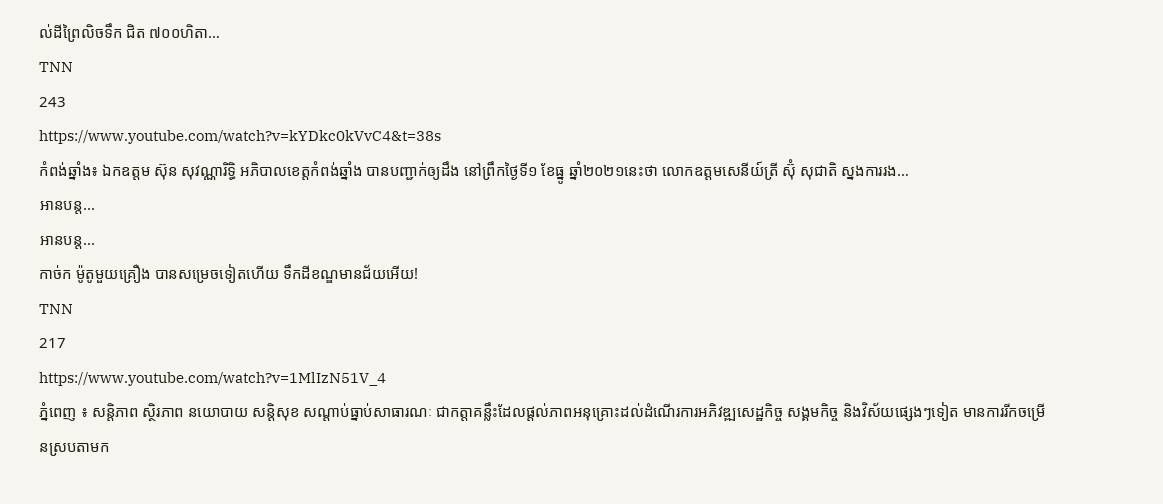ល់ដីព្រៃលិចទឹក ជិត ៧០០ហិតា…
TNN
243
https://www.youtube.com/watch?v=kYDkc0kVvC4&t=38s
កំពង់ឆ្នាំង៖ ឯកឧត្តម ស៊ុន សុវណ្ណារិទ្ធិ អភិបាលខេត្តកំពង់ឆ្នាំង បានបញ្ជាក់ឲ្យដឹង នៅព្រឹកថ្ងៃទី១ ខែធ្នូ ឆ្នាំ២០២១នេះថា លោកឧត្តមសេនីយ៍ត្រី ស៊ុំ សុជាតិ ស្នងការរង…
អានបន្ត...
អានបន្ត...
កាច់ក ម៉ូតូមួយគ្រឿង បានសម្រេចទៀតហើយ ទឹកដីខណ្ឌមានជ័យអើយ!
TNN
217
https://www.youtube.com/watch?v=1MlIzN51V_4
ភ្នំពេញ ៖ សន្តិភាព ស្ថិរភាព នយោបាយ សន្តិសុខ សណ្តាប់ធ្នាប់សាធារណៈ ជាកត្តាគន្លឹះដែលផ្តល់ភាពអនុគ្រោះដល់ដំណើរការអភិវឌ្ឍសេដ្ឋកិច្ច សង្គមកិច្ច និងវិស័យផ្សេងៗទៀត មានការរីកចម្រើនស្របតាមក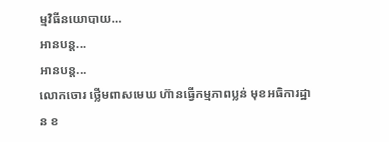ម្មវិធីនយោបាយ…
អានបន្ត...
អានបន្ត...
លោកចោរ ថ្លើមពាសមេឃ ហ៊ានធ្វើកម្មភាពប្លន់ មុខអធិការដ្ឋាន ខ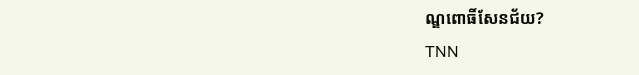ណ្ឌពោធិ៍សែនជ័យ?
TNN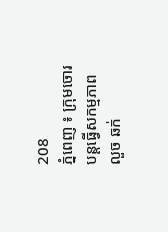208
ភ្នំពេញ ៖ ក្រុមចោរ បន្តធ្វើសកម្មភាព លួច ឆក់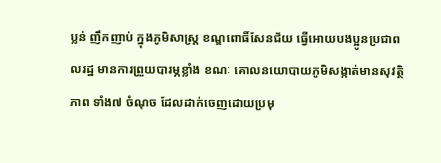ប្លន់ ញឹកញាប់ ក្នុងភូមិសាស្ត្រ ខណ្ឌពោធិ៍សែនជ័យ ធ្វើអោយបងប្អូនប្រជាពលរដ្ឋ មានការព្រួយបារម្ភខ្លាំង ខណៈ គោលនយោបាយភូមិសង្កាត់មានសុវត្ថិភាព ទាំង៧ ចំណុច ដែលដាក់ចេញដោយប្រមុ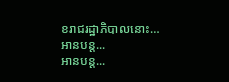ខរាជរដ្ឋាភិបាលនោះ…
អានបន្ត...
អានបន្ត...